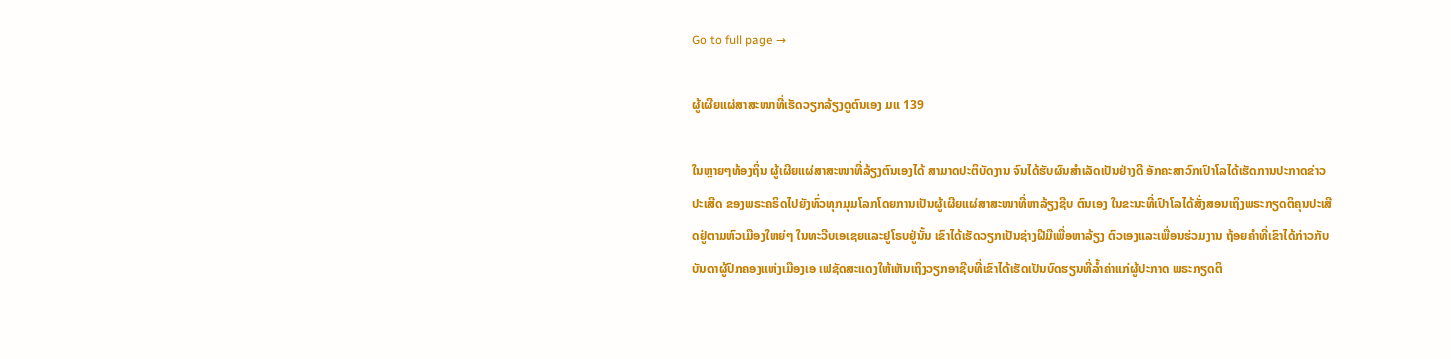Go to full page →

ຜູ້ເຜີຍແຜ່ສາສະໜາທີ່ເຮັດວຽກລ້ຽງດູຕົນເອງ ມແ 139

ໃນຫຼາຍໆທ້ອງຖິ່ນ ຜູ້ເຜີຍແຜ່ສາສະໜາທີ່ລ້ຽງຕົນເອງໄດ້ ສາມາດປະຕິບັດງານ ຈົນໄດ້ຮັບຜົນສໍາເລັດເປັນຢ່າງດີ ອັກຄະສາວົກເປົາໂລໄດ້ເຮັດການປະກາດຂ່າວປະເສີດ ຂອງພຣະຄຣິດໄປຍັງທົ່ວທຸກມຸມໂລກໂດຍການເປັນຜູ້ເຜີຍແຜ່ສາສະໜາທີ່ຫາລ້ຽງຊີບ ຕົນເອງ ໃນຂະນະທີ່ເປົາໂລໄດ້ສັ່ງສອນເຖິງພຣະກຽດຕິຄຸນປະເສີດຢູ່ຕາມຫົວເມືອງໃຫຍ່ໆ ໃນທະວີບເອເຊຍແລະຢູໂຣບຢູ່ນັ້ນ ເຂົາໄດ້ເຮັດວຽກເປັນຊ່າງຝີມືເພື່ອຫາລ້ຽງ ຕົວເອງແລະເພື່ອນຮ່ວມງານ ຖ້ອຍຄໍາທີ່ເຂົາໄດ້ກ່າວກັບບັນດາຜູ້ປົກຄອງແຫ່ງເມືອງເອ ເຟຊັດສະແດງໃຫ້ເຫັນເຖິງວຽກອາຊີບທີ່ເຂົາໄດ້ເຮັດເປັນບົດຮຽນທີ່ລໍ້າຄ່າແກ່ຜູ້ປະກາດ ພຣະກຽດຕິ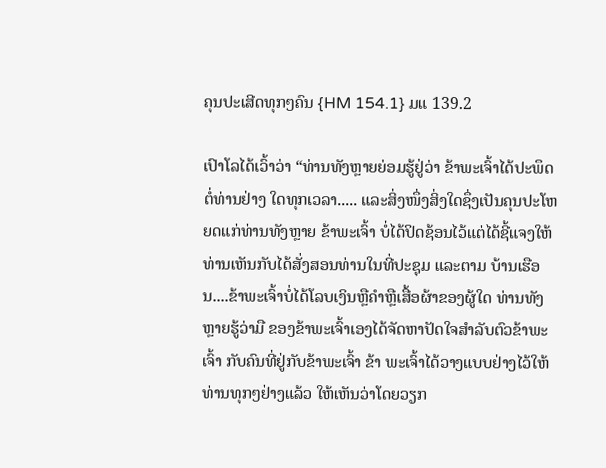ຄຸນປະເສີດທຸກໆຄົນ {HM 154.1} ມແ 139.2

ເປົາໂລໄດ້ເວົ້າວ່າ “ທ່ານທັງຫຼາຍຍ່ອມຮູ້ຢູ່ວ່າ ຂ້າພະເຈົ້າໄດ້ປະພຶດຕໍ່ທ່ານຢ່າງ ໃດທຸກເວລາ..... ແລະສິ່ງໜຶ່ງສິ່ງໃດຊຶ່ງເປັນຄຸນປະໂຫຍດແກ່ທ່ານທັງຫຼາຍ ຂ້າພະເຈົ້າ ບໍ່ໄດ້ປິດຊ້ອນໄວ້ແຕ່ໄດ້ຊີ້ແຈງໃຫ້ທ່ານເຫັນກັບໄດ້ສັ່ງສອນທ່ານໃນທີ່ປະຊຸມ ແລະຕາມ ບ້ານເຮືອນ....ຂ້າພະເຈົ້າບໍ່ໄດ້ໂລບເງິນຫຼືຄໍາຫຼືເສື້ອຜ້າຂອງຜູ້ໃດ ທ່ານທັງຫຼາຍຮູ້ວ່າມື ຂອງຂ້າພະເຈົ້າເອງໄດ້ຈັດຫາປັດໃຈສໍາລັບຕົວຂ້າພະເຈົ້າ ກັບຄົນທີ່ຢູ່ກັບຂ້າພະເຈົ້າ ຂ້າ ພະເຈົ້າໄດ້ວາງແບບຢ່າງໄວ້ໃຫ້ທ່ານທຸກໆຢ່າງແລ້ວ ໃຫ້ເຫັນວ່າໂດຍວຽກ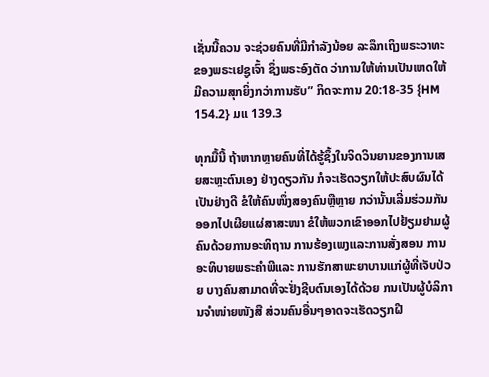ເຊັ່ນນີ້ຄວນ ຈະຊ່ວຍຄົນທີ່ມີກໍາລັງນ້ອຍ ລະລຶກເຖິງພຣະວາທະຂອງພຣະເຢຊູເຈົ້າ ຊຶ່ງພຣະອົງຕັດ ວ່າການໃຫ້ທ່ານເປັນເຫດໃຫ້ມີຄວາມສຸກຍິ່ງກວ່າການຮັບ” ກິດຈະການ 20:18-35 {HM 154.2} ມແ 139.3

ທຸກມື້ນີ້ ຖ້າຫາກຫຼາຍຄົນທີ່ໄດ້ຮູ້ຊຶ້ງໃນຈິດວິນຍານຂອງການເສຍສະຫຼະຕົນເອງ ຢ່າງດຽວກັນ ກໍຈະເຮັດວຽກໃຫ້ປະສົບຜົນໄດ້ເປັນຢ່າງດີ ຂໍໃຫ້ຄົນໜຶ່ງສອງຄົນຫຼືຫຼາຍ ກວ່ານັ້ນເລີ່ມຮ່ວມກັນອອກໄປເຜີຍແຜ່ສາສະໜາ ຂໍໃຫ້ພວກເຂົາອອກໄປຢ້ຽມຢາມຜູ້ ຄົນດ້ວຍການອະທິຖານ ການຮ້ອງເພງແລະການສັ່ງສອນ ການອະທິບາຍພຣະຄໍາພີແລະ ການຮັກສາພະຍາບານແກ່ຜູ້ທີ່ເຈັບປ່ວຍ ບາງຄົນສາມາດທີ່ຈະຢັ່ງຊີບຕົນເອງໄດ້ດ້ວຍ ກນເປັນຜູ້ບໍລິການຈໍາໜ່າຍໜັງສື ສ່ວນຄົນອື່ນໆອາດຈະເຮັດວຽກຝີ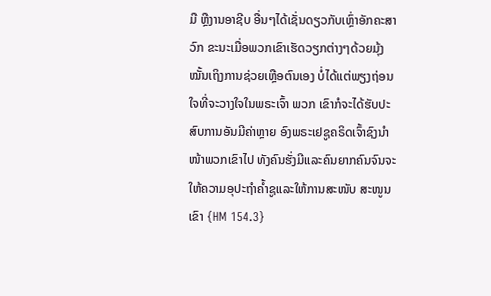ມື ຫຼືງານອາຊີບ ອື່ນໆໄດ້ເຊັ່ນດຽວກັບເຫຼົ່າອັກຄະສາວົກ ຂະນະເມື່ອພວກເຂົາເຮັດວຽກຕ່າງໆດ້ວຍມຸ້ງ ໝັ້ນເຖິງການຊ່ວຍເຫຼືອຕົນເອງ ບໍ່ໄດ້ແຕ່ພຽງຖ່ອນໃຈທີ່ຈະວາງໃຈໃນພຣະເຈົ້າ ພວກ ເຂົາກໍຈະໄດ້ຮັບປະສົບການອັນມີຄ່າຫຼາຍ ອົງພຣະເຢຊູຄຣິດເຈົ້າຊົງນໍາໜ້າພວກເຂົາໄປ ທັງຄົນຮັ່ງມີແລະຄົນຍາກຄົນຈົນຈະໃຫ້ຄວາມອຸປະຖໍາຄໍ້າຊູແລະໃຫ້ການສະໜັບ ສະໜູນເຂົາ {HM 154.3}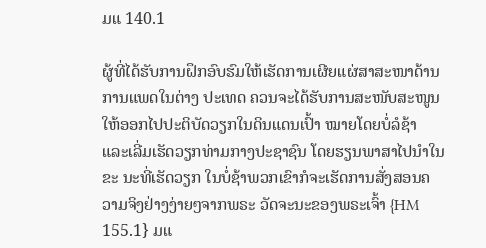ມແ 140.1

ຜູ້ທີ່ໄດ້ຮັບການຝຶກອົບຮົມໃຫ້ເຮັດການເຜີຍແຜ່ສາສະໜາດ້ານການແພດໃນຕ່າງ ປະເທດ ຄວນຈະໄດ້ຮັບການສະໜັບສະໜູນໃຫ້ອອກໄປປະຕິບັດວຽກໃນດິນແດນເປົ້າ ໝາຍໂດຍບໍ່ລໍຊ້າ ແລະເລີ່ມເຮັດວຽກທ່າມກາງປະຊາຊົນ ໂດຍຮຽນພາສາໄປນໍາໃນຂະ ນະທີ່ເຮັດວຽກ ໃນບໍ່ຊ້າພວກເຂົາກໍຈະເຮັດການສັ່ງສອນຄວາມຈິງຢ່າງງ່າຍໆຈາກພຣະ ວັດຈະນະຂອງພຣະເຈົ້າ {HM 155.1} ມແ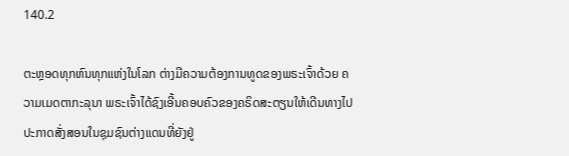140.2

ຕະຫຼອດທຸກຫົນທຸກແຫ່ງໃນໂລກ ຕ່າງມີຄວາມຕ້ອງການທູດຂອງພຣະເຈົ້າດ້ວຍ ຄວາມເມດຕາກະລຸນາ ພຣະເຈົ້າໄດ້ຊົງເອີ້ນຄອບຄົວຂອງຄຣິດສະຕຽນໃຫ້ເດີນທາງໄປ ປະກາດສັ່ງສອນໃນຊຸມຊົນຕ່າງແດນທີ່ຍັງຢູ່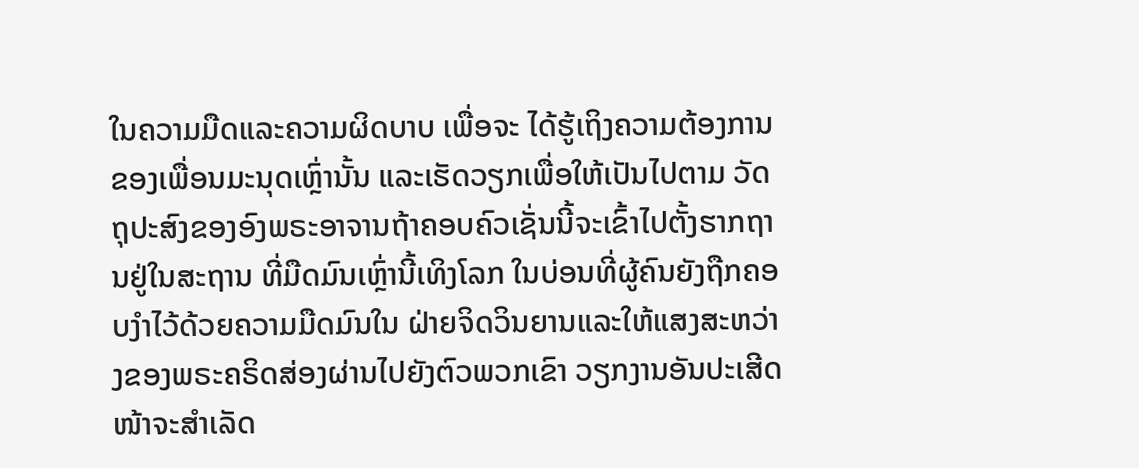ໃນຄວາມມືດແລະຄວາມຜິດບາບ ເພື່ອຈະ ໄດ້ຮູ້ເຖິງຄວາມຕ້ອງການຂອງເພື່ອນມະນຸດເຫຼົ່ານັ້ນ ແລະເຮັດວຽກເພື່ອໃຫ້ເປັນໄປຕາມ ວັດຖຸປະສົງຂອງອົງພຣະອາຈານຖ້າຄອບຄົວເຊັ່ນນີ້ຈະເຂົ້າໄປຕັ້ງຮາກຖານຢູ່ໃນສະຖານ ທີ່ມືດມົນເຫຼົ່ານີ້ເທິງໂລກ ໃນບ່ອນທີ່ຜູ້ຄົນຍັງຖືກຄອບງໍາໄວ້ດ້ວຍຄວາມມືດມົນໃນ ຝ່າຍຈິດວິນຍານແລະໃຫ້ແສງສະຫວ່າງຂອງພຣະຄຣິດສ່ອງຜ່ານໄປຍັງຕົວພວກເຂົາ ວຽກງານອັນປະເສີດໜ້າຈະສໍາເລັດ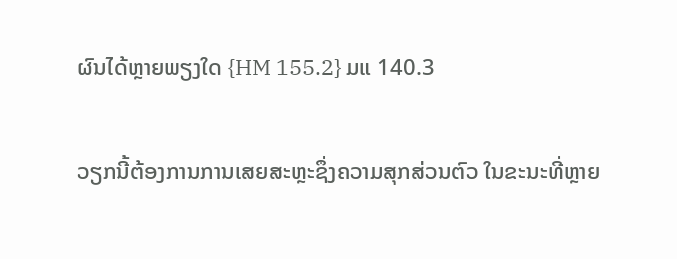ຜົນໄດ້ຫຼາຍພຽງໃດ {HM 155.2} ມແ 140.3

ວຽກນີ້ຕ້ອງການການເສຍສະຫຼະຊຶ່ງຄວາມສຸກສ່ວນຕົວ ໃນຂະນະທີ່ຫຼາຍ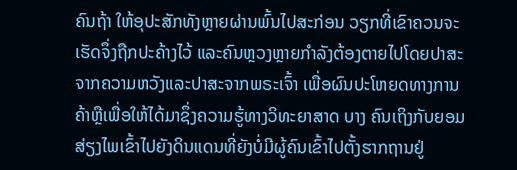ຄົນຖ້າ ໃຫ້ອຸປະສັກທັງຫຼາຍຜ່ານພົ້ນໄປສະກ່ອນ ວຽກທີ່ເຂົາຄວນຈະເຮັດຈຶ່ງຖືກປະຄ້າງໄວ້ ແລະຄົນຫຼວງຫຼາຍກໍາລັງຕ້ອງຕາຍໄປໂດຍປາສະຈາກຄວາມຫວັງແລະປາສະຈາກພຣະເຈົ້າ ເພື່ອຜົນປະໂຫຍດທາງການຄ້າຫຼືເພື່ອໃຫ້ໄດ້ມາຊຶ່ງຄວາມຮູ້ທາງວິທະຍາສາດ ບາງ ຄົນເຖິງກັບຍອມສ່ຽງໄພເຂົ້າໄປຍັງດິນແດນທີ່ຍັງບໍ່ມີຜູ້ຄົນເຂົ້າໄປຕັ້ງຮາກຖານຢູ່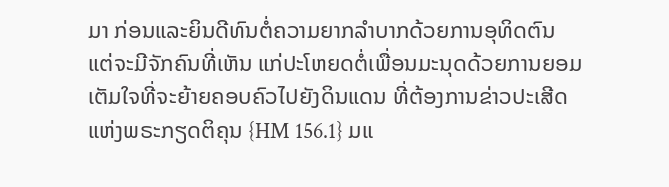ມາ ກ່ອນແລະຍິນດີທົນຕໍ່ຄວາມຍາກລໍາບາກດ້ວຍການອຸທິດຕົນ ແຕ່ຈະມີຈັກຄົນທີ່ເຫັນ ແກ່ປະໂຫຍດຕໍ່ເພື່ອນມະນຸດດ້ວຍການຍອມເຕັມໃຈທີ່ຈະຍ້າຍຄອບຄົວໄປຍັງດິນແດນ ທີ່ຕ້ອງການຂ່າວປະເສີດແຫ່ງພຣະກຽດຕິຄຸນ {HM 156.1} ມແ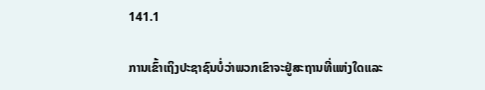141.1

ການເຂົ້າເຖິງປະຊາຊົນບໍ່ວ່າພວກເຂົາຈະຢູ່ສະຖານທີ່ແຫ່ງໃດແລະ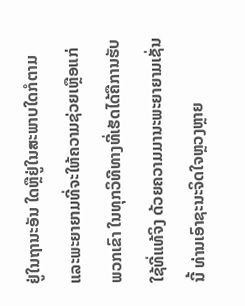ຢູ່ໃນຖານະອັນ ໃດຫຼືຢູ່ໃນສະພາບໃດກໍຕາມ ແລະພະຍາຍາມທີ່ຈະໃຫ້ຄວາມຊ່ວຍເຫຼືອແກ່ພວກເຂົາ ໃນທຸກວິທີທາງທີ່ເຮັດໄດ້ຄືການຮັບໃຊ້ທີ່ແທ້ຈິງ ດ້ວຍຄວາມມານະພະຍາຍາມເຊັ່ນນີ້ ທ່ານເອົາຊະນະຈິດໃຈຫຼວງຫຼາຍ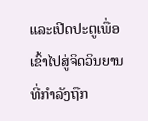ແລະເປີດປະຕູເພື່ອເຂົ້າໄປສູ່ຈິດວິນຍານທີ່ກໍາລັງຖືກ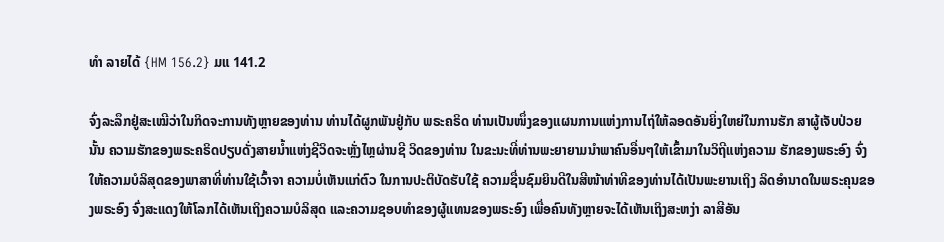ທໍາ ລາຍໄດ້ {HM 156.2} ມແ 141.2

ຈົ່ງລະລຶກຢູ່ສະເໝີວ່າໃນກິດຈະການທັງຫຼາຍຂອງທ່ານ ທ່ານໄດ້ຜູກພັນຢູ່ກັບ ພຣະຄຣິດ ທ່ານເປັນໜຶ່ງຂອງແຜນການແຫ່ງການໄຖ່ໃຫ້ລອດອັນຍິ່ງໃຫຍ່ໃນການຮັກ ສາຜູ້ເຈັບປ່ວຍນັ້ນ ຄວາມຮັກຂອງພຣະຄຣິດປຽບດັ່ງສາຍນໍ້າແຫ່ງຊີວິດຈະຫຼັ່ງໄຫຼຜ່ານຊີ ວິດຂອງທ່ານ ໃນຂະນະທີ່ທ່ານພະຍາຍາມນໍາພາຄົນອື່ນໆໃຫ້ເຂົ້າມາໃນວິຖີແຫ່ງຄວາມ ຮັກຂອງພຣະອົງ ຈົ່ງໃຫ້ຄວາມບໍລິສຸດຂອງພາສາທີ່ທ່ານໃຊ້ເວົ້າຈາ ຄວາມບໍ່ເຫັນແກ່ຕົວ ໃນການປະຕິບັດຮັບໃຊ້ ຄວາມຊື່ນຊົມຍິນດີໃນສີໜ້າທ່າທີຂອງທ່ານໄດ້ເປັນພະຍານເຖິງ ລິດອໍານາດໃນພຣະຄຸນຂອງພຣະອົງ ຈົ່ງສະແດງໃຫ້ໂລກໄດ້ເຫັນເຖິງຄວາມບໍລິສຸດ ແລະຄວາມຊອບທໍາຂອງຜູ້ແທນຂອງພຣະອົງ ເພື່ອຄົນທັງຫຼາຍຈະໄດ້ເຫັນເຖິງສະຫງ່າ ລາສີອັນ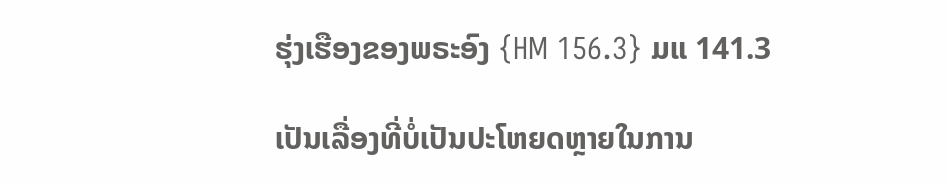ຮຸ່ງເຮືອງຂອງພຣະອົງ {HM 156.3} ມແ 141.3

ເປັນເລື່ອງທີ່ບໍ່ເປັນປະໂຫຍດຫຼາຍໃນການ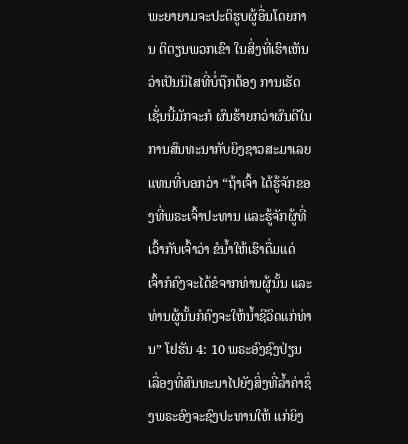ພະຍາຍາມຈະປະຕິຮູບຜູ້ອື່ນໂດຍການ ຕິຕຽນພວກເຂົາ ໃນສິ່ງທີ່ເຮົາເຫັນວ່າເປັນນິໄສທີ່ບໍ່ຖືກຕ້ອງ ການເຮັດເຊັ່ນນີ້ມັກຈະກໍ ຜົນຮ້າຍກວ່າຜົນດີໃນການສົນທະນາກັບຍິງຊາວສະມາເລຍແທນທີ່ບອກວ່າ “ຖ້າເຈົ້າ ໄດ້ຮູ້ຈັກຂອງທີ່ພຣະເຈົ້າປະທານ ແລະຮູ້ຈັກຜູ້ທີ່ເວົ້າກັບເຈົ້າວ່າ ຂໍນໍ້າໃຫ້ເຮົາດື່ມແດ່ ເຈົ້າກໍຄົງຈະໄດ້ຂໍຈາກທ່ານຜູ້ນັ້ນ ແລະທ່ານຜູ້ນັ້ນກໍຄົງຈະໃຫ້ນໍ້າຊີວິດແກ່ທ່ານ” ໂຢຮັນ 4: 10 ພຣະອົງຊົງປ່ຽນເລື່ອງທີ່ສົນທະນາໄປຍັງສິ່ງທີ່ລໍ້າຄ່າຊຶ່ງພຣະອົງຈະຊົງປະທານໃຫ້ ແກ່ຍິງ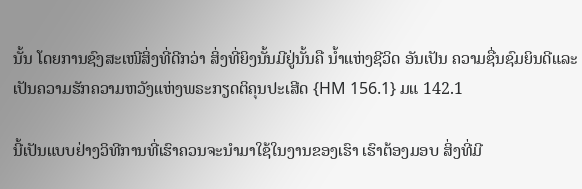ນັ້ນ ໂດຍການຊົງສະເໜີສິ່ງທີ່ດີກວ່າ ສິ່ງທີ່ຍິງນັ້ນມີຢູ່ນັ້ນຄື ນໍ້າແຫ່ງຊີວິດ ອັນເປັນ ຄວາມຊື່ນຊົມຍິນດີແລະເປັນຄວາມຮັກຄວາມຫວັງແຫ່ງພຣະກຽດຕິຄຸນປະເສີດ {HM 156.1} ມແ 142.1

ນີ້ເປັນແບບຢ່າງວິທີການທີ່ເຮົາຄວນຈະນໍາມາໃຊ້ໃນງານຂອງເຮົາ ເຮົາຕ້ອງມອບ ສິ່ງທີ່ມີ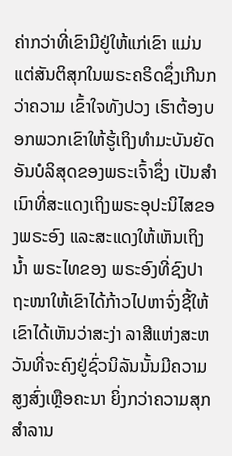ຄ່າກວ່າທີ່ເຂົາມີຢູ່ໃຫ້ແກ່ເຂົາ ແມ່ນແຕ່ສັນຕິສຸກໃນພຣະຄຣິດຊຶ່ງເກີນກວ່າຄວາມ ເຂົ້າໃຈທັງປວງ ເຮົາຕ້ອງບອກພວກເຂົາໃຫ້ຮູ້ເຖິງທໍາມະບັນຍັດອັນບໍລິສຸດຂອງພຣະເຈົ້າຊຶ່ງ ເປັນສໍາເນົາທີ່ສະແດງເຖິງພຣະອຸປະນິໄສຂອງພຣະອົງ ແລະສະແດງໃຫ້ເຫັນເຖິງນໍ້າ ພຣະໄທຂອງ ພຣະອົງທີ່ຊົງປາຖະໜາໃຫ້ເຂົາໄດ້ກ້າວໄປຫາຈົ່ງຊີ້ໃຫ້ເຂົາໄດ້ເຫັນວ່າສະງ່າ ລາສີແຫ່ງສະຫວັນທີ່ຈະຄົງຢູ່ຊົ່ວນິລັນນັ້ນມີຄວາມສູງສົ່ງເຫຼືອຄະນາ ຍິ່ງກວ່າຄວາມສຸກ ສໍາລານ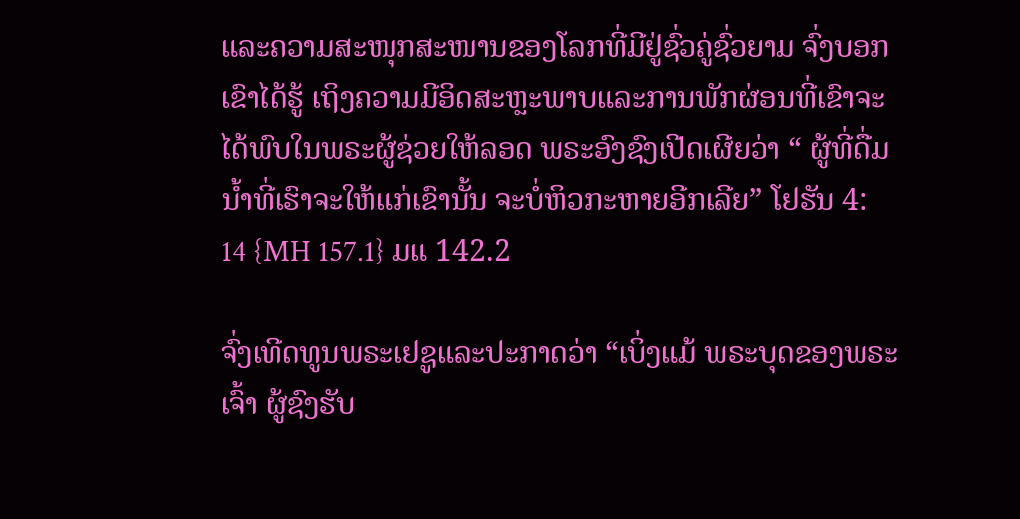ແລະຄວາມສະໜຸກສະໜານຂອງໂລກທີ່ມີຢູ່ຊົ່ວຄູ່ຊົ່ວຍາມ ຈົ່ງບອກເຂົາໄດ້ຮູ້ ເຖິງຄວາມມີອິດສະຫຼະພາບແລະການພັກຜ່ອນທີ່ເຂົາຈະໄດ້ພົບໃນພຣະຜູ້ຊ່ວຍໃຫ້ລອດ ພຣະອົງຊົງເປີດເຜີຍວ່າ “ ຜູ້ທີ່ດື່ມນໍ້າທີ່ເຮົາຈະໃຫ້ແກ່ເຂົານັ້ນ ຈະບໍ່ຫິວກະຫາຍອີກເລີຍ” ໂຢຮັນ 4: 14 {MH 157.1} ມແ 142.2

ຈົ່ງເທີດທູນພຣະເຢຊູແລະປະກາດວ່າ “ເບິ່ງແມ້ ພຣະບຸດຂອງພຣະເຈົ້າ ຜູ້ຊົງຮັບ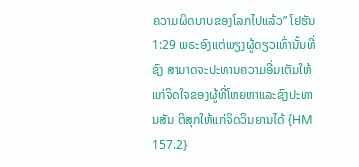ຄວາມຜິດບາບຂອງໂລກໄປແລ້ວ” ໂຢຮັນ 1:29 ພຣະອົງແຕ່ພຽງຜູ້ດຽວເທົ່ານັ້ນທີ່ຊົງ ສາມາດຈະປະທານຄວາມອີ່ມເຕັມໃຫ້ແກ່ຈິດໃຈຂອງຜູ້ທີ່ໂຫຍຫາແລະຊົງປະທານສັນ ຕິສຸກໃຫ້ແກ່ຈິດວິນຍານໄດ້ {HM 157.2}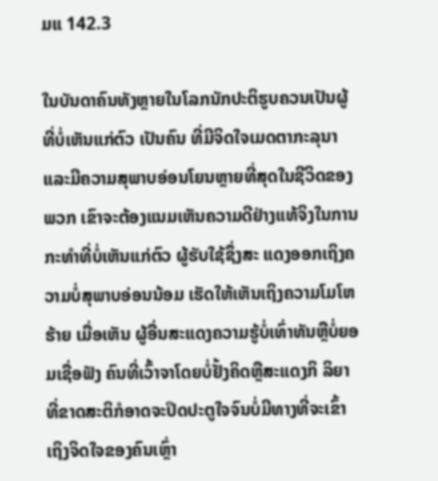ມແ 142.3

ໃນບັນດາຄົນທັງຫຼາຍໃນໂລກນັກປະຕິຮູບຄວນເປັນຜູ້ທີ່ບໍ່ເຫັນແກ່ຕົວ ເປັນຄົນ ທີ່ມີຈິດໃຈເມດຕາກະລຸນາແລະມີຄວາມສຸພາບອ່ອນໂຍນຫຼາຍທີ່ສຸດໃນຊີວິດຂອງພວກ ເຂົາຈະຕ້ອງແນມເຫັນຄວາມດີຢ່າງແທ້ຈິງໃນການກະທໍາທີ່ບໍ່ເຫັນແກ່ຕົວ ຜູ້ຮັບໃຊ້ຊຶ່ງສະ ແດງອອກເຖິງຄວາມບໍ່ສຸພາບອ່ອນນ້ອມ ເຮັດໃຫ້ເຫັນເຖິງຄວາມໂມໂຫຮ້າຍ ເມື່ອເຫັນ ຜູ້ອື່ນສະແດງຄວາມຮູ້ບໍ່ເທົ່າທັນຫຼືບໍ່ຍອມເຊື່ອຟັງ ຄົນທີ່ເວົ້າຈາໂດຍບໍ່ຢັ້ງຄິດຫຼືສະແດງກິ ລິຍາທີ່ຂາດສະຕິກໍອາດຈະປິດປະຕູໃຈຈົນບໍ່ມີທາງທີ່ຈະເຂົ້າເຖິງຈິດໃຈຂອງຄົນເຫຼົ່າ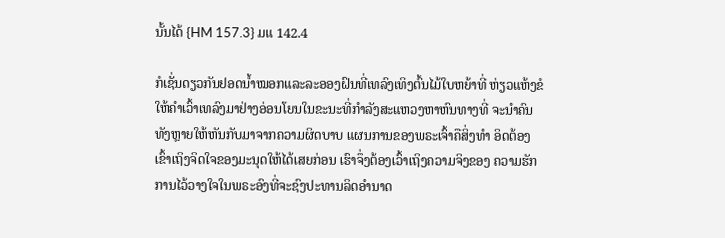ນັ້ນໄດ້ {HM 157.3} ມແ 142.4

ກໍເຊັ່ນດຽວກັນຢອດນໍ້າໝອກແລະລະອອງຝົນທີ່ເທລົງເທິງຕົ້ນໄມ້ໃບຫຍ້າທີ່ ຫ່ຽວແຫ້ງຂໍໃຫ້ຄໍາເວົ້າເທລົງມາຢ່າງອ່ອນໂຍນໃນຂະນະທີ່ກໍາລັງສະແຫວງຫາຫົນທາງທີ່ ຈະນໍາຄົນທັງຫຼາຍໃຫ້ຫັນກັບມາຈາກຄວາມຜິດບາບ ແຜນການຂອງພຣະເຈົ້າຄືສິ່ງທໍາ ອິດຕ້ອງເຂົ້າເຖິງຈິດໃຈຂອງມະນຸດໃຫ້ໄດ້ເສຍກ່ອນ ເຮົາຈຶ່ງຕ້ອງເວົ້າເຖິງຄວາມຈິງຂອງ ຄວາມຮັກ ການໄວ້ວາງໃຈໃນພຣະອົງທີ່ຈະຊົງປະທານລິດອໍານາດ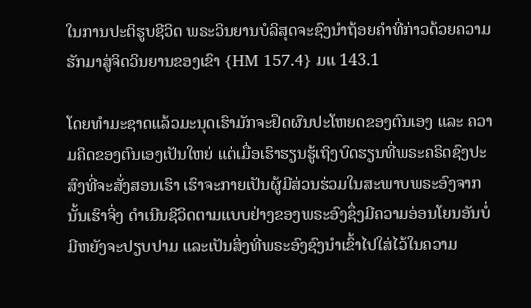ໃນການປະຕິຮູບຊີວິດ ພຣະວິນຍານບໍລິສຸດຈະຊົງນໍາຖ້ອຍຄໍາທີ່ກ່າວດ້ວຍຄວາມຮັກມາສູ່ຈິດວິນຍານຂອງເຂົາ {HM 157.4} ມແ 143.1

ໂດຍທໍາມະຊາດແລ້ວມະນຸດເຮົາມັກຈະຢຶດຜົນປະໂຫຍດຂອງຕົນເອງ ແລະ ຄວາມຄິດຂອງຕົນເອງເປັນໃຫຍ່ ແຕ່ເມື່ອເຮົາຮຽນຮູ້ເຖິງບົດຮຽນທີ່ພຣະຄຣິດຊົງປະ ສົງທີ່ຈະສັ່ງສອນເຮົາ ເຮົາຈະກາຍເປັນຜູ້ມີສ່ວນຮ່ວມໃນສະພາບພຣະອົງຈາກນັ້ນເຮົາຈິ່ງ ດໍາເນີນຊີວິດຕາມແບບຢ່າງຂອງພຣະອົງຊຶ່ງມີຄວາມອ່ອນໂຍນອັນບໍ່ມີຫຍັງຈະປຽບປາມ ແລະເປັນສິ່ງທີ່ພຣະອົງຊົງນໍາເຂົ້າໄປໃສ່ໄວ້ໃນຄວາມ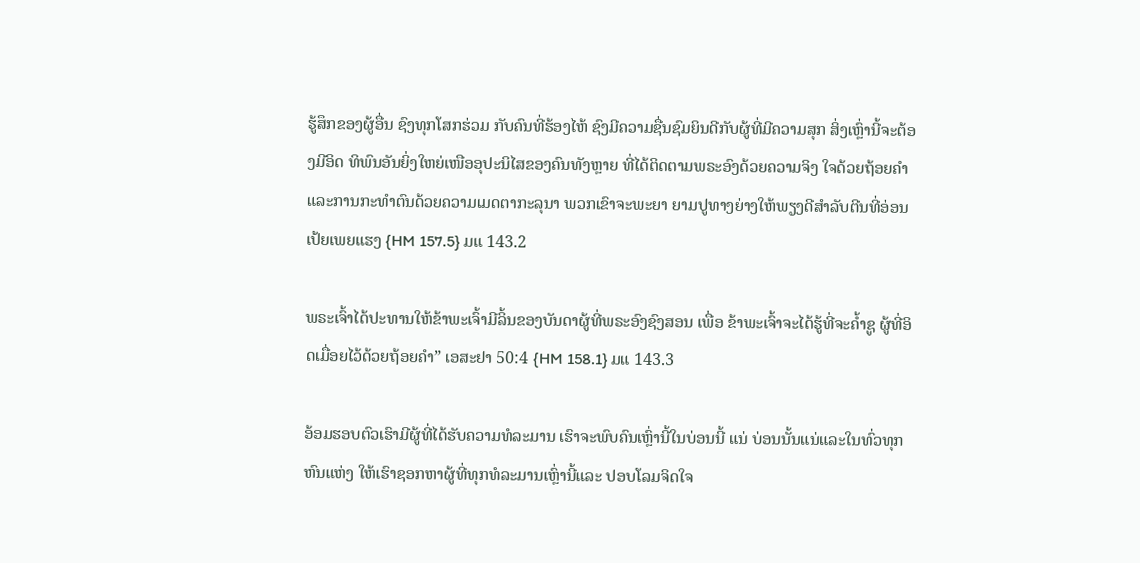ຮູ້ສຶກຂອງຜູ້ອື່ນ ຊົງທຸກໂສກຮ່ວມ ກັບຄົນທີ່ຮ້ອງໄຫ້ ຊົງມີຄວາມຊື່ນຊົມຍິນດີກັບຜູ້ທີ່ມີຄວາມສຸກ ສິ່ງເຫຼົ່ານີ້ຈະຕ້ອງມີອິດ ທິພົນອັນຍິ່ງໃຫຍ່ເໜືອອຸປະນິໄສຂອງຄົນທັງຫຼາຍ ທີ່ໄດ້ຕິດຕາມພຣະອົງດ້ວຍຄວາມຈິງ ໃຈດ້ວຍຖ້ອຍຄໍາແລະການກະທໍາຕົນດ້ວຍຄວາມເມດຕາກະລຸນາ ພວກເຂົາຈະພະຍາ ຍາມປູທາງຍ່າງໃຫ້ພຽງດີສໍາລັບຕີນທີ່ອ່ອນເປ້ຍເພຍແຮງ {HM 157.5} ມແ 143.2

ພຣະເຈົ້າໄດ້ປະທານໃຫ້ຂ້າພະເຈົ້າມີລິ້ນຂອງບັນດາຜູ້ທີ່ພຣະອົງຊົງສອນ ເພື່ອ ຂ້າພະເຈົ້າຈະໄດ້ຮູ້ທີ່ຈະຄໍ້າຊູ ຜູ້ທີ່ອິດເມື່ອຍໄວ້ດ້ວຍຖ້ອຍຄໍາ” ເອສະຢາ 50:4 {HM 158.1} ມແ 143.3

ອ້ອມຮອບຕົວເຮົາມີຜູ້ທີ່ໄດ້ຮັບຄວາມທໍລະມານ ເຮົາຈະພົບຄົນເຫຼົ່ານີ້ໃນບ່ອນນີ້ ແນ່ ບ່ອນນັ້ນແນ່ແລະໃນທົ່ວທຸກຫົນແຫ່ງ ໃຫ້ເຮົາຊອກຫາຜູ້ທີ່ທຸກທໍລະມານເຫຼົ່ານີ້ແລະ ປອບໂລມຈິດໃຈ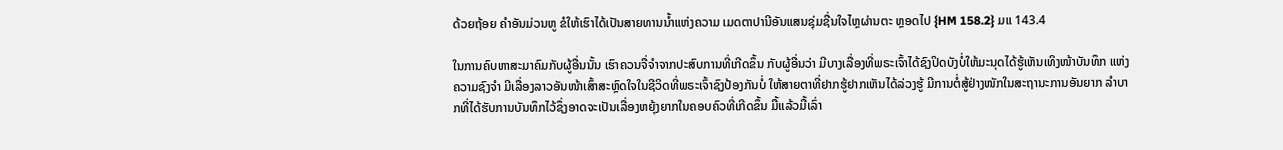ດ້ວຍຖ້ອຍ ຄໍາອັນມ່ວນຫູ ຂໍໃຫ້ເຮົາໄດ້ເປັນສາຍທານນໍ້າແຫ່ງຄວາມ ເມດຕາປານີອັນແສນຊຸ່ມຊື່ນໃຈໄຫຼຜ່ານຕະ ຫຼອດໄປ {HM 158.2} ມແ 143.4

ໃນການຄົບຫາສະມາຄົມກັບຜູ້ອື່ນນັ້ນ ເຮົາຄວນຈື່ຈໍາຈາກປະສົບການທີ່ເກີດຂຶ້ນ ກັບຜູ້ອື່ນວ່າ ມີບາງເລື່ອງທີ່ພຣະເຈົ້າໄດ້ຊົງປິດບັງບໍ່ໃຫ້ມະນຸດໄດ້ຮູ້ເຫັນເທິງໜ້າບັນທຶກ ແຫ່ງຄວາມຊົງຈໍາ ມີເລື່ອງລາວອັນໜ້າເສົ້າສະຫຼົດໃຈໃນຊີວິດທີ່ພຣະເຈົ້າຊົງປ້ອງກັນບໍ່ ໃຫ້ສາຍຕາທີ່ຢາກຮູ້ຢາກເຫັນໄດ້ລ່ວງຮູ້ ມີການຕໍ່ສູ້ຢ່າງໜັກໃນສະຖານະການອັນຍາກ ລໍາບາກທີ່ໄດ້ຮັບການບັນທຶກໄວ້ຊຶ່ງອາດຈະເປັນເລື່ອງຫຍຸ້ງຍາກໃນຄອບຄົວທີ່ເກີດຂຶ້ນ ມື້ແລ້ວມື້ເລົ່າ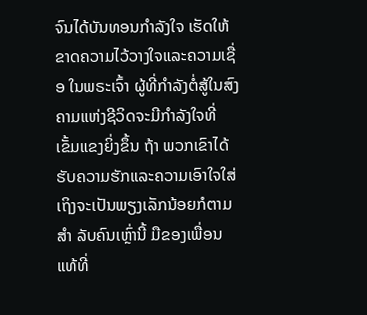ຈົນໄດ້ບັນທອນກໍາລັງໃຈ ເຮັດໃຫ້ຂາດຄວາມໄວ້ວາງໃຈແລະຄວາມເຊື່ອ ໃນພຣະເຈົ້າ ຜູ້ທີ່ກໍາລັງຕໍ່ສູ້ໃນສົງຄາມແຫ່ງຊີວິດຈະມີກໍາລັງໃຈທີ່ເຂັ້ມແຂງຍິ່ງຂຶ້ນ ຖ້າ ພວກເຂົາໄດ້ຮັບຄວາມຮັກແລະຄວາມເອົາໃຈໃສ່ເຖິງຈະເປັນພຽງເລັກນ້ອຍກໍຕາມ ສໍາ ລັບຄົນເຫຼົ່ານີ້ ມືຂອງເພື່ອນແທ້ທີ່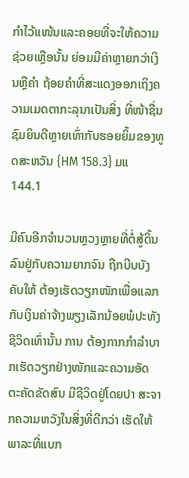ກໍາໄວ້ແໜ້ນແລະຄອຍທີ່ຈະໃຫ້ຄວາມຊ່ວຍເຫຼືອນັ້ນ ຍ່ອມມີຄ່າຫຼາຍກວ່າເງິນຫຼືຄໍາ ຖ້ອຍຄໍາທີ່ສະແດງອອກເຖິງຄວາມເມດຕາກະລຸນາເປັນສິ່ງ ທີ່ໜ້າຊື່ນຊົມຍິນດີຫຼາຍເທົ່າກັບຮອຍຍິ້ມຂອງທູດສະຫວັນ {HM 158.3} ມແ 144.1

ມີຄົນອີກຈໍານວນຫຼວງຫຼາຍທີ່ຕໍ່ສູ້ດິ້ນລົນຢູ່ກັບຄວາມຍາກຈົນ ຖືກບີບບັງຄັບໃຫ້ ຕ້ອງເຮັດວຽກໜັກເພື່ອແລກກັບເງິນຄ່າຈ້າງພຽງເລັກນ້ອຍພໍປະທັງຊີວິດເທົ່ານັ້ນ ການ ຕ້ອງກາກກໍາລໍາບາກເຮັດວຽກຢ່າງໜັກແລະຄວາມອັດຕະຄັດຂັດສົນ ມີຊີວິດຢູ່ໂດຍປາ ສະຈາກຄວາມຫວັງໃນສິ່ງທີ່ດີກວ່າ ເຮັດໃຫ້ພາລະທີ່ແບກ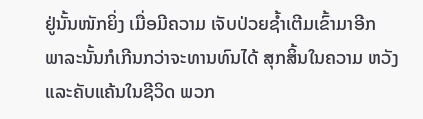ຢູ່ນັ້ນໜັກຍິ່ງ ເມື່ອມີຄວາມ ເຈັບປ່ວຍຊໍ້າເຕີມເຂົ້າມາອີກ ພາລະນັ້ນກໍເກີນກວ່າຈະທານທົນໄດ້ ສຸກສິ້ນໃນຄວາມ ຫວັງແລະຄັບແຄ້ນໃນຊີວິດ ພວກ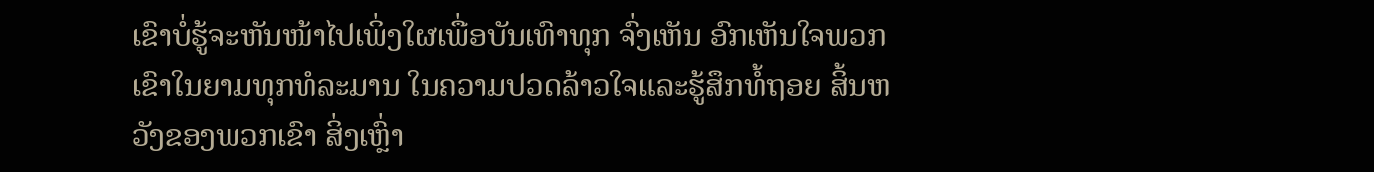ເຂົາບໍ່ຮູ້ຈະຫັນໜ້າໄປເພິ່ງໃຜເພື່ອບັນເທົາທຸກ ຈົ່ງເຫັນ ອົກເຫັນໃຈພວກເຂົາໃນຍາມທຸກທໍລະມານ ໃນຄວາມປວດລ້າວໃຈແລະຮູ້ສຶກທໍ້ຖອຍ ສິ້ນຫວັງຂອງພວກເຂົາ ສິ່ງເຫຼົ່າ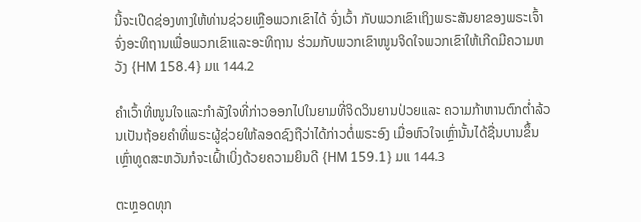ນີ້ຈະເປີດຊ່ອງທາງໃຫ້ທ່ານຊ່ວຍເຫຼືອພວກເຂົາໄດ້ ຈົ່ງເວົ້າ ກັບພວກເຂົາເຖິງພຣະສັນຍາຂອງພຣະເຈົ້າ ຈົ່ງອະທິຖານເພື່ອພວກເຂົາແລະອະທິຖານ ຮ່ວມກັບພວກເຂົາໜູນຈິດໃຈພວກເຂົາໃຫ້ເກີດມີຄວາມຫວັງ {HM 158.4} ມແ 144.2

ຄໍາເວົ້າທີ່ໜູນໃຈແລະກໍາລັງໃຈທີ່ກ່າວອອກໄປໃນຍາມທີ່ຈິດວິນຍານປ່ວຍແລະ ຄວາມກ້າຫານຕົກຕໍ່າລ້ວນເປັນຖ້ອຍຄໍາທີ່ພຣະຜູ້ຊ່ວຍໃຫ້ລອດຊົງຖືວ່າໄດ້ກ່າວຕໍ່ພຣະອົງ ເມື່ອຫົວໃຈເຫຼົ່ານັ້ນໄດ້ຊື່ນບານຂຶ້ນ ເຫຼົ່າທູດສະຫວັນກໍຈະເຝົ້າເບິ່ງດ້ວຍຄວາມຍິນດີ {HM 159.1} ມແ 144.3

ຕະຫຼອດທຸກ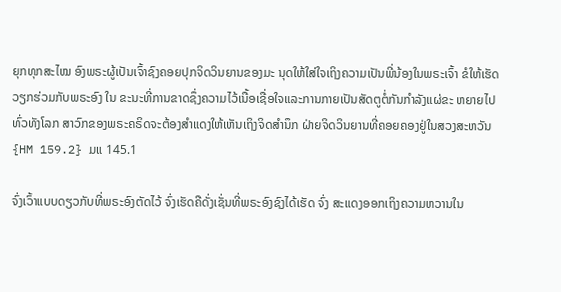ຍຸກທຸກສະໄໝ ອົງພຣະຜູ້ເປັນເຈົ້າຊົງຄອຍປຸກຈິດວິນຍານຂອງມະ ນຸດໃຫ້ໃສ່ໃຈເຖິງຄວາມເປັນພີ່ນ້ອງໃນພຣະເຈົ້າ ຂໍໃຫ້ເຮັດວຽກຮ່ວມກັບພຣະອົງ ໃນ ຂະນະທີ່ການຂາດຊຶ່ງຄວາມໄວ້ເນື້ອເຊື່ອໃຈແລະການກາຍເປັນສັດຕູຕໍ່ກັນກໍາລັງແຜ່ຂະ ຫຍາຍໄປທົ່ວທັງໂລກ ສາວົກຂອງພຣະຄຣິດຈະຕ້ອງສໍາແດງໃຫ້ເຫັນເຖິງຈິດສໍານຶກ ຝ່າຍຈິດວິນຍານທີ່ຄອຍຄອງຢູ່ໃນສວງສະຫວັນ {HM 159.2} ມແ 145.1

ຈົ່ງເວົ້າແບບດຽວກັບທີ່ພຣະອົງຕັດໄວ້ ຈົ່ງເຮັດຄືດັ່ງເຊັ່ນທີ່ພຣະອົງຊົງໄດ້ເຮັດ ຈົ່ງ ສະແດງອອກເຖິງຄວາມຫວານໃນ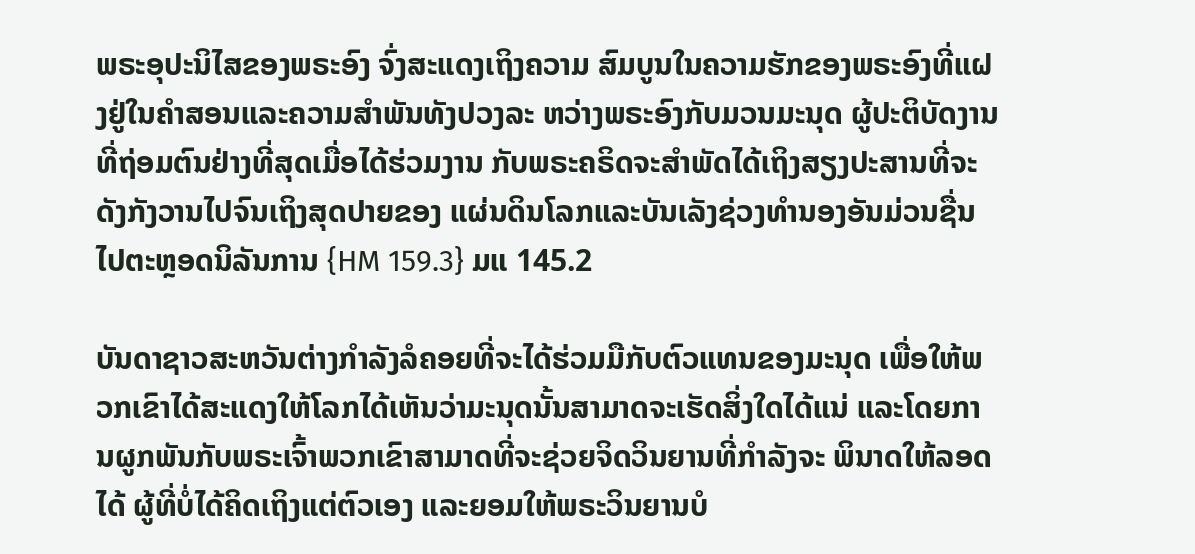ພຣະອຸປະນິໄສຂອງພຣະອົງ ຈົ່ງສະແດງເຖິງຄວາມ ສົມບູນໃນຄວາມຮັກຂອງພຣະອົງທີ່ແຝງຢູ່ໃນຄໍາສອນແລະຄວາມສໍາພັນທັງປວງລະ ຫວ່າງພຣະອົງກັບມວນມະນຸດ ຜູ້ປະຕິບັດງານທີ່ຖ່ອມຕົນຢ່າງທີ່ສຸດເມື່ອໄດ້ຮ່ວມງານ ກັບພຣະຄຣິດຈະສໍາພັດໄດ້ເຖິງສຽງປະສານທີ່ຈະດັງກັງວານໄປຈົນເຖິງສຸດປາຍຂອງ ແຜ່ນດິນໂລກແລະບັນເລັງຊ່ວງທໍານອງອັນມ່ວນຊື່ນໄປຕະຫຼອດນິລັນການ {HM 159.3} ມແ 145.2

ບັນດາຊາວສະຫວັນຕ່າງກໍາລັງລໍຄອຍທີ່ຈະໄດ້ຮ່ວມມືກັບຕົວແທນຂອງມະນຸດ ເພື່ອໃຫ້ພວກເຂົາໄດ້ສະແດງໃຫ້ໂລກໄດ້ເຫັນວ່າມະນຸດນັ້ນສາມາດຈະເຮັດສິ່ງໃດໄດ້ແນ່ ແລະໂດຍການຜູກພັນກັບພຣະເຈົ້າພວກເຂົາສາມາດທີ່ຈະຊ່ວຍຈິດວິນຍານທີ່ກໍາລັງຈະ ພິນາດໃຫ້ລອດໄດ້ ຜູ້ທີ່ບໍ່ໄດ້ຄິດເຖິງແຕ່ຕົວເອງ ແລະຍອມໃຫ້ພຣະວິນຍານບໍ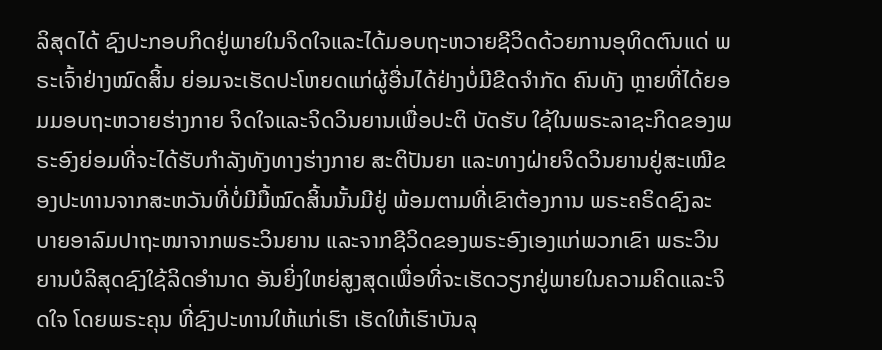ລິສຸດໄດ້ ຊົງປະກອບກິດຢູ່ພາຍໃນຈິດໃຈແລະໄດ້ມອບຖະຫວາຍຊີວິດດ້ວຍການອຸທິດຕົນແດ່ ພຣະເຈົ້າຢ່າງໝົດສິ້ນ ຍ່ອມຈະເຮັດປະໂຫຍດແກ່ຜູ້ອື່ນໄດ້ຢ່າງບໍ່ມີຂີດຈໍາກັດ ຄົນທັງ ຫຼາຍທີ່ໄດ້ຍອມມອບຖະຫວາຍຮ່າງກາຍ ຈິດໃຈແລະຈິດວິນຍານເພື່ອປະຕິ ບັດຮັບ ໃຊ້ໃນພຣະລາຊະກິດຂອງພຣະອົງຍ່ອມທີ່ຈະໄດ້ຮັບກໍາລັງທັງທາງຮ່າງກາຍ ສະຕິປັນຍາ ແລະທາງຝ່າຍຈິດວິນຍານຢູ່ສະເໝີຂອງປະທານຈາກສະຫວັນທີ່ບໍ່ມີມື້ໝົດສິ້ນນັ້ນມີຢູ່ ພ້ອມຕາມທີ່ເຂົາຕ້ອງການ ພຣະຄຣິດຊົງລະບາຍອາລົມປາຖະໜາຈາກພຣະວິນຍານ ແລະຈາກຊີວິດຂອງພຣະອົງເອງແກ່ພວກເຂົາ ພຣະວິນຍານບໍລິສຸດຊົງໃຊ້ລິດອໍານາດ ອັນຍິ່ງໃຫຍ່ສູງສຸດເພື່ອທີ່ຈະເຮັດວຽກຢູ່ພາຍໃນຄວາມຄິດແລະຈິດໃຈ ໂດຍພຣະຄຸນ ທີ່ຊົງປະທານໃຫ້ແກ່ເຮົາ ເຮັດໃຫ້ເຮົາບັນລຸ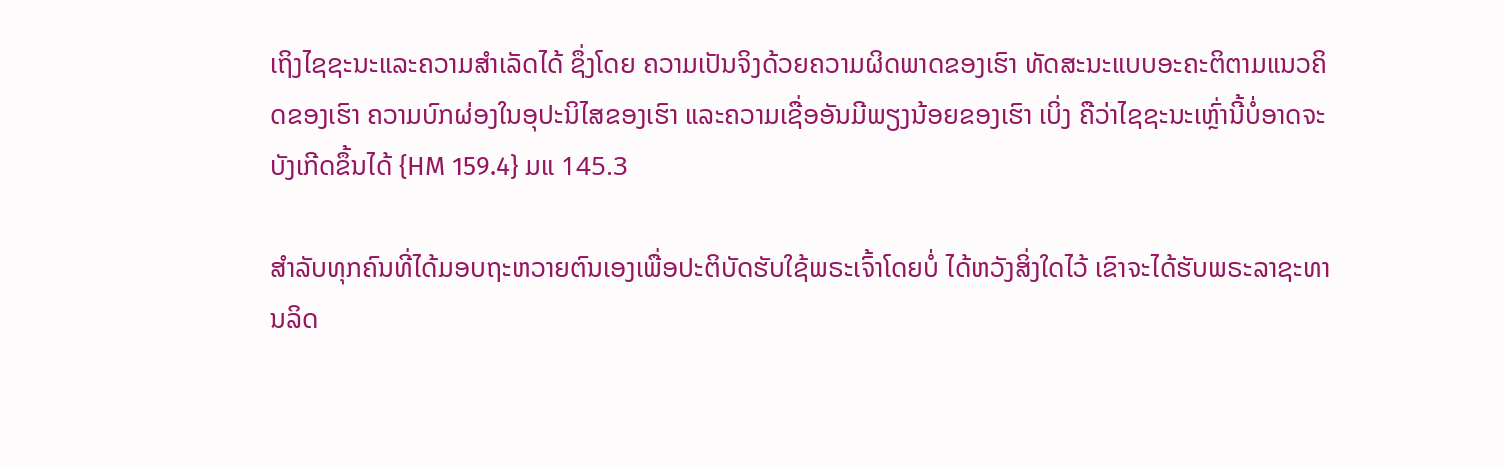ເຖິງໄຊຊະນະແລະຄວາມສໍາເລັດໄດ້ ຊຶ່ງໂດຍ ຄວາມເປັນຈິງດ້ວຍຄວາມຜິດພາດຂອງເຮົາ ທັດສະນະແບບອະຄະຕິຕາມແນວຄິດຂອງເຮົາ ຄວາມບົກຜ່ອງໃນອຸປະນິໄສຂອງເຮົາ ແລະຄວາມເຊື່ອອັນມີພຽງນ້ອຍຂອງເຮົາ ເບິ່ງ ຄືວ່າໄຊຊະນະເຫຼົ່ານີ້ບໍ່ອາດຈະບັງເກີດຂຶ້ນໄດ້ {HM 159.4} ມແ 145.3

ສໍາລັບທຸກຄົນທີ່ໄດ້ມອບຖະຫວາຍຕົນເອງເພື່ອປະຕິບັດຮັບໃຊ້ພຣະເຈົ້າໂດຍບໍ່ ໄດ້ຫວັງສິ່ງໃດໄວ້ ເຂົາຈະໄດ້ຮັບພຣະລາຊະທານລິດ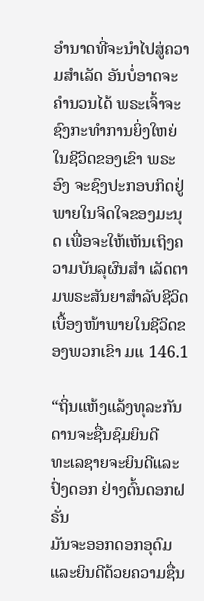ອໍານາດທີ່ຈະນໍາໄປສູ່ຄວາມສໍາເລັດ ອັນບໍ່ອາດຈະຄໍານວນໄດ້ ພຣະເຈົ້າຈະຊົງກະທໍາການຍິ່ງໃຫຍ່ໃນຊີວິດຂອງເຂົາ ພຣະອົງ ຈະຊົງປະກອບກິດຢູ່ພາຍໃນຈິດໃຈຂອງມະນຸດ ເພື່ອຈະໃຫ້ເຫັນເຖິງຄວາມບັນລຸຜົນສໍາ ເລັດຕາມພຣະສັນຍາສໍາລັບຊີວິດເບື້ອງໜ້າພາຍໃນຊີວິດຂອງພວກເຂົາ ມແ 146.1

“ຖິ່ນແຫ້ງແລ້ງທຸລະກັນດານຈະຊື່ນຊົມຍິນດີ
ທະເລຊາຍຈະຍິນດີແລະປົ່ງດອກ ຢ່າງຕົ້ນດອກຝຣັ່ນ
ມັນຈະອອກດອກອຸດົມ ແລະຍິນດີດ້ວຍຄວາມຊື່ນ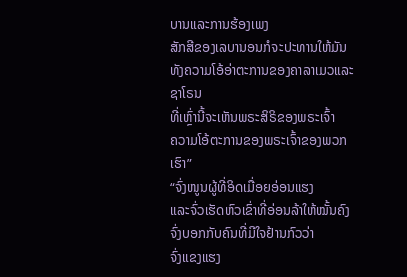ບານແລະການຮ້ອງເພງ
ສັກສີຂອງເລບານອນກໍຈະປະທານໃຫ້ມັນ
ທັງຄວາມໂອ້ອ່າຕະການຂອງຄາລາເມວແລະຊາໂຣນ
ທີ່ເຫຼົ່ານີ້ຈະເຫັນພຣະສິຣິຂອງພຣະເຈົ້າ
ຄວາມໂອ້ຕະການຂອງພຣະເຈົ້າຂອງພວກເຮົາ”
“ຈົ່ງໜູນຜູ້ທີ່ອິດເມື່ອຍອ່ອນແຮງ
ແລະຈົ່ວເຮັດຫົວເຂົ່າທີ່ອ່ອນລ້າໃຫ້ໝັ້ນຄົງ
ຈົ່ງບອກກັບຄົນທີ່ມີໃຈຢ້ານກົວວ່າ
ຈົ່ງແຂງແຮງ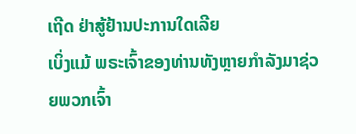ເຖີດ ຢ່າສູ້ຢ້ານປະການໃດເລີຍ
ເບິ່ງແມ້ ພຣະເຈົ້າຂອງທ່ານທັງຫຼາຍກໍາລັງມາຊ່ວຍພວກເຈົ້າ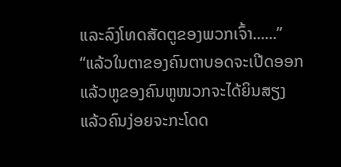ແລະລົງໂທດສັດຕູຂອງພວກເຈົ້າ......”
“ແລ້ວໃນຕາຂອງຄົນຕາບອດຈະເປີດອອກ
ແລ້ວຫູຂອງຄົນຫູໜວກຈະໄດ້ຍິນສຽງ
ແລ້ວຄົນງ່ອຍຈະກະໂດດ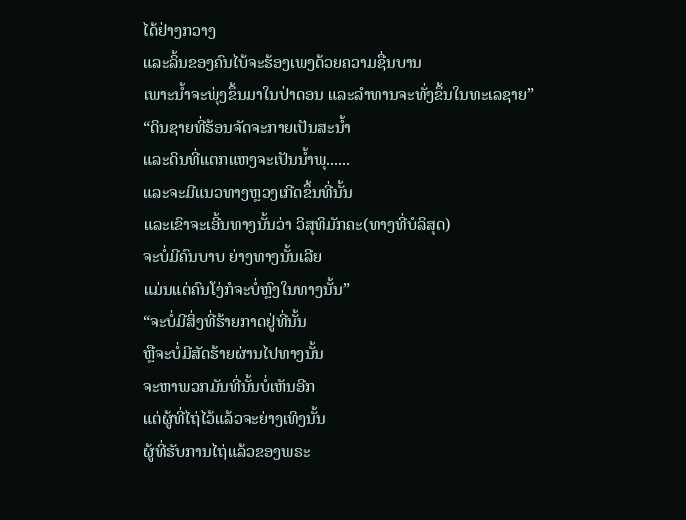ໄດ້ຢ່າງກວາງ
ແລະລິ້ນຂອງຄົນໄບ້ຈະຮ້ອງເພງດ້ວຍຄວາມຊື່ນບານ
ເພາະນໍ້າຈະພຸ່ງຂຶ້ນມາໃນປ່າດອນ ແລະລໍາທານຈະທັ່ງຂຶ້ນໃນທະເລຊາຍ”
“ດິນຊາຍທີ່ຮ້ອນຈັດຈະກາຍເປັນສະນໍ້າ
ແລະດິນທີ່ແຕກແຫງຈະເປັນນໍ້າພຸ......
ແລະຈະມີແນວທາງຫຼວງເກີດຂຶ້ນທີ່ນັ້ນ
ແລະເຂົາຈະເອີ້ນທາງນັ້ນວ່າ ວິສຸທິມັກຄະ(ທາງທີ່ບໍລິສຸດ)
ຈະບໍ່ມີຄົນບາບ ຍ່າງທາງນັ້ນເລີຍ
ແມ່ນແຕ່ຄົນໂງ່ກໍຈະບໍ່ຫຼົງໃນທາງນັ້ນ”
“ຈະບໍ່ມີສິ່ງທີ່ຮ້າຍກາດຢູ່ທີ່ນັ້ນ
ຫຼືຈະບໍ່ມີສັດຮ້າຍຜ່ານໄປທາງນັ້ນ
ຈະຫາພວກມັນທີ່ນັ້ນບໍ່ເຫັນອີກ
ແຕ່ຜູ້ທີ່ໄຖ່ໄວ້ແລ້ວຈະຍ່າງເທິງນັ້ນ
ຜູ້ທີ່ຮັບການໄຖ່ແລ້ວຂອງພຣະ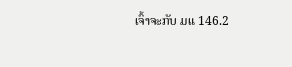ເຈົ້າຈະກັບ ມແ 146.2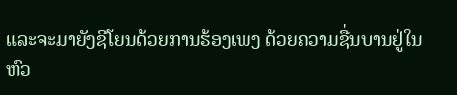ແລະຈະມາຍັງຊີໂຍນດ້ວຍການຮ້ອງເພງ ດ້ວຍຄວາມຊື່ນບານຢູ່ໃນຫົວ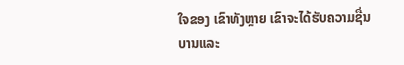ໃຈຂອງ ເຂົາທັງຫຼາຍ ເຂົາຈະໄດ້ຮັບຄວາມຊື່ນບານແລະ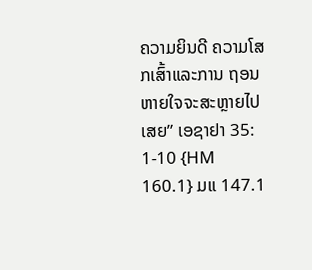ຄວາມຍິນດີ ຄວາມໂສກເສົ້າແລະການ ຖອນຫາຍໃຈຈະສະຫຼາຍໄປເສຍ” ເອຊາຢາ 35: 1-10 {HM 160.1} ມແ 147.1